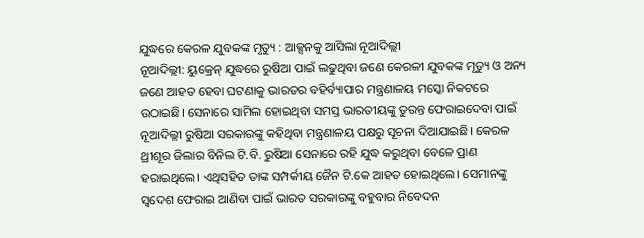ଯୁଦ୍ଧରେ କେରଳ ଯୁବକଙ୍କ ମୃତ୍ୟୁ : ଆକ୍ସନକୁ ଆସିଲା ନୂଆଦିଲ୍ଲୀ
ନୂଆଦିଲ୍ଲୀ: ୟୁକ୍ରେନ୍ ଯୁଦ୍ଧରେ ରୁଷିଆ ପାଇଁ ଲଢୁଥିବା ଜଣେ କେରଳୀ ଯୁବକଙ୍କ ମୃତ୍ୟୁ ଓ ଅନ୍ୟ ଜଣେ ଆହତ ହେବା ଘଟଣାକୁ ଭାରତର ବହିର୍ବ୍ୟାପାର ମନ୍ତ୍ରଣାଳୟ ମସ୍କୋ ନିକଟରେ ଉଠାଇଛି। ସେନାରେ ସାମିଲ ହୋଇଥିବା ସମସ୍ତ ଭାରତୀୟଙ୍କୁ ତୁରନ୍ତ ଫେରାଇଦେବା ପାଇଁ ନୂଆଦିଲ୍ଲୀ ରୁଷିଆ ସରକାରଙ୍କୁ କହିଥିବା ମନ୍ତ୍ରଣାଳୟ ପକ୍ଷରୁ ସୂଚନା ଦିଆଯାଇଛି। କେରଳ ଥ୍ରୀଶୂର ଜିଲାର ବିନିଲ ଟି.ବି. ରୁଷିଆ ସେନାରେ ରହି ଯୁଦ୍ଧ କରୁଥିବା ବେଳେ ପ୍ରାଣ ହରାଇଥିଲେ। ଏଥିସହିତ ତାଙ୍କ ସମ୍ପର୍କୀୟ ଜୈନ ଟି.କେ ଆହତ ହୋଇଥିଲେ। ସେମାନଙ୍କୁ ସ୍ବଦେଶ ଫେରାଇ ଆଣିବା ପାଇଁ ଭାରତ ସରକାରଙ୍କୁ ବହୁବାର ନିବେଦନ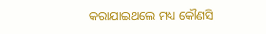କରାଯାଇଥଲେ ମଧ୍ୟ କୌଣସି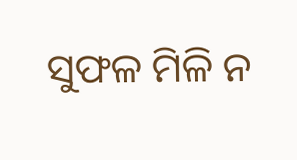ସୁଫଳ ମିଳି ନ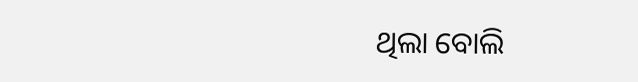ଥିଲା ବୋଲି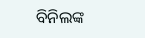ବିନିଲଙ୍କ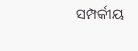ସମ୍ପର୍କୀୟ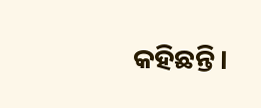କହିଛନ୍ତି।